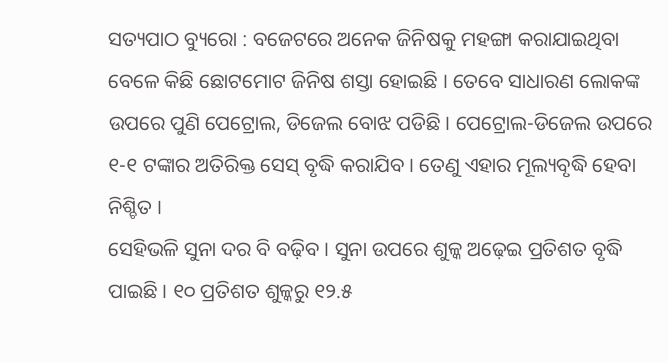ସତ୍ୟପାଠ ବ୍ୟୁରୋ : ବଜେଟରେ ଅନେକ ଜିନିଷକୁ ମହଙ୍ଗା କରାଯାଇଥିବା ବେଳେ କିଛି ଛୋଟମୋଟ ଜିନିଷ ଶସ୍ତା ହୋଇଛି । ତେବେ ସାଧାରଣ ଲୋକଙ୍କ ଉପରେ ପୁଣି ପେଟ୍ରୋଲ, ଡିଜେଲ ବୋଝ ପଡିଛି । ପେଟ୍ରୋଲ-ଡିଜେଲ ଉପରେ ୧-୧ ଟଙ୍କାର ଅତିରିକ୍ତ ସେସ୍ ବୃଦ୍ଧି କରାଯିବ । ତେଣୁ ଏହାର ମୂଲ୍ୟବୃଦ୍ଧି ହେବା ନିଶ୍ଚିତ ।
ସେହିଭଳି ସୁନା ଦର ବି ବଢ଼ିବ । ସୁନା ଉପରେ ଶୁଳ୍କ ଅଢ଼େଇ ପ୍ରତିଶତ ବୃଦ୍ଧି ପାଇଛି । ୧୦ ପ୍ରତିଶତ ଶୁଳ୍କରୁ ୧୨.୫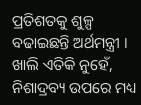ପ୍ରତିଶତକୁ ଶୁଳ୍ପ ବଢାଇଛନ୍ତି ଅର୍ଥମନ୍ତ୍ରୀ । ଖାଲି ଏତିକି ନୁହେଁ, ନିଶାଦ୍ରବ୍ୟ ଉପରେ ମଧ୍ୟ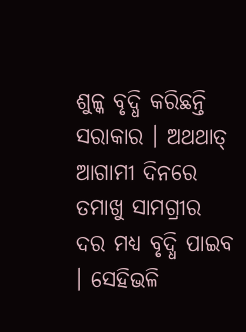ଶୁଳ୍କ ବୃଦ୍ଧି କରିଛନ୍ତି ସରାକାର । ଅଥଥାତ୍ ଆଗାମୀ ଦିନରେ ତମାଖୁ ସାମଗ୍ରୀର ଦର ମଧ୍ୟ ବୃଦ୍ଧି ପାଇବ । ସେହିଭଳି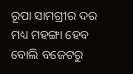ରୂପା ସାମଗ୍ରୀର ଦର ମଧ୍ୟ ମହଙ୍ଗା ହେବ ବୋଲି ବଜେଟରୁ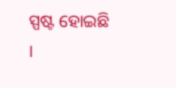ସ୍ପଷ୍ଟ ହୋଇଛି ।